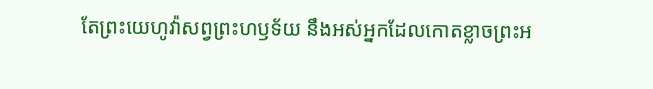តែព្រះយេហូវ៉ាសព្វព្រះហឫទ័យ នឹងអស់អ្នកដែលកោតខ្លាចព្រះអ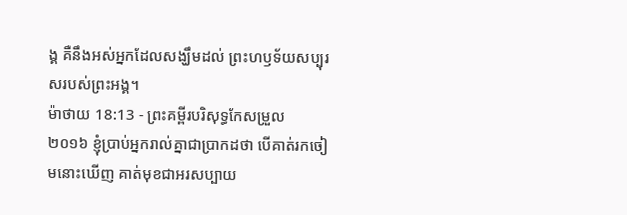ង្គ គឺនឹងអស់អ្នកដែលសង្ឃឹមដល់ ព្រះហឫទ័យសប្បុរសរបស់ព្រះអង្គ។
ម៉ាថាយ 18:13 - ព្រះគម្ពីរបរិសុទ្ធកែសម្រួល ២០១៦ ខ្ញុំប្រាប់អ្នករាល់គ្នាជាប្រាកដថា បើគាត់រកចៀមនោះឃើញ គាត់មុខជាអរសប្បាយ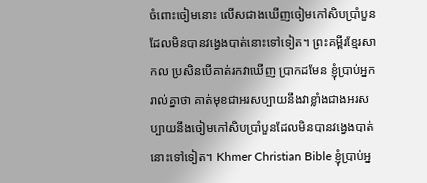ចំពោះចៀមនោះ លើសជាងឃើញចៀមកៅសិបប្រាំបួន ដែលមិនបានវង្វេងបាត់នោះទៅទៀត។ ព្រះគម្ពីរខ្មែរសាកល ប្រសិនបើគាត់រកវាឃើញ ប្រាកដមែន ខ្ញុំប្រាប់អ្នករាល់គ្នាថា គាត់មុខជាអរសប្បាយនឹងវាខ្លាំងជាងអរសប្បាយនឹងចៀមកៅសិបប្រាំបួនដែលមិនបានវង្វេងបាត់នោះទៅទៀត។ Khmer Christian Bible ខ្ញុំប្រាប់អ្ន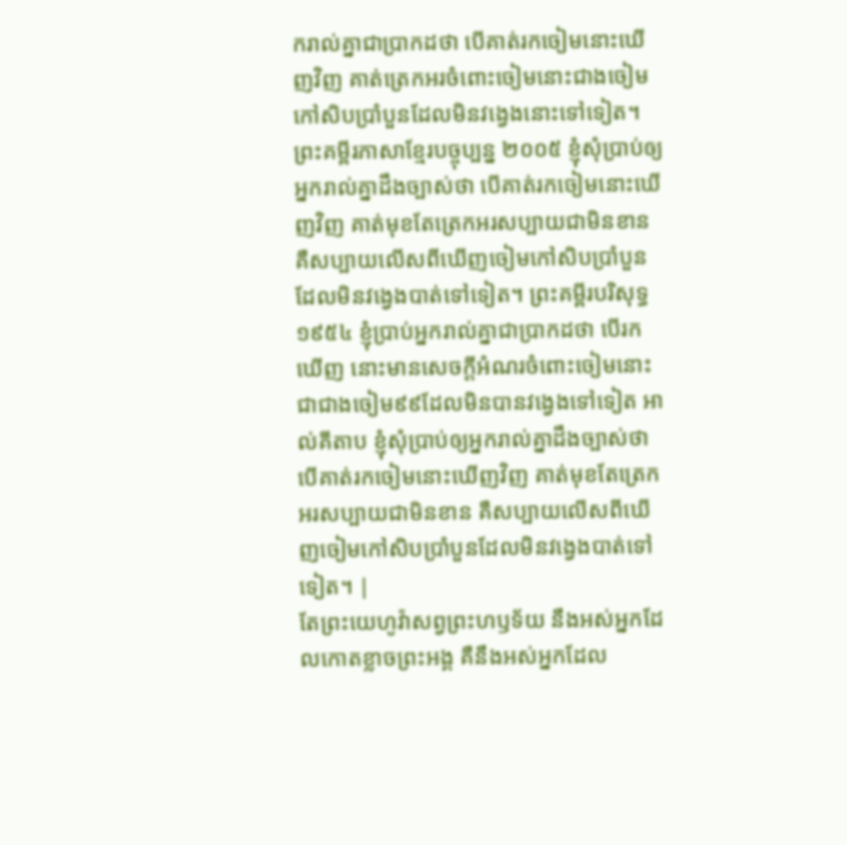ករាល់គ្នាជាប្រាកដថា បើគាត់រកចៀមនោះឃើញវិញ គាត់ត្រេកអរចំពោះចៀមនោះជាងចៀមកៅសិបប្រាំបួនដែលមិនវង្វេងនោះទៅទៀត។ ព្រះគម្ពីរភាសាខ្មែរបច្ចុប្បន្ន ២០០៥ ខ្ញុំសុំប្រាប់ឲ្យអ្នករាល់គ្នាដឹងច្បាស់ថា បើគាត់រកចៀមនោះឃើញវិញ គាត់មុខតែត្រេកអរសប្បាយជាមិនខាន គឺសប្បាយលើសពីឃើញចៀមកៅសិបប្រាំបួនដែលមិនវង្វេងបាត់ទៅទៀត។ ព្រះគម្ពីរបរិសុទ្ធ ១៩៥៤ ខ្ញុំប្រាប់អ្នករាល់គ្នាជាប្រាកដថា បើរកឃើញ នោះមានសេចក្ដីអំណរចំពោះចៀមនោះ ជាជាងចៀម៩៩ដែលមិនបានវង្វេងទៅទៀត អាល់គីតាប ខ្ញុំសុំប្រាប់ឲ្យអ្នករាល់គ្នាដឹងច្បាស់ថា បើគាត់រកចៀមនោះឃើញវិញ គាត់មុខតែត្រេកអរសប្បាយជាមិនខាន គឺសប្បាយលើសពីឃើញចៀមកៅសិបប្រាំបួនដែលមិនវង្វេងបាត់ទៅទៀត។ |
តែព្រះយេហូវ៉ាសព្វព្រះហឫទ័យ នឹងអស់អ្នកដែលកោតខ្លាចព្រះអង្គ គឺនឹងអស់អ្នកដែល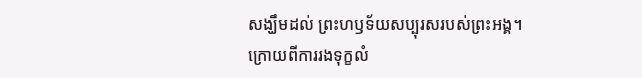សង្ឃឹមដល់ ព្រះហឫទ័យសប្បុរសរបស់ព្រះអង្គ។
ក្រោយពីការរងទុក្ខលំ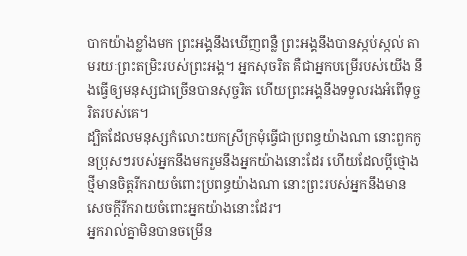បាកយ៉ាងខ្លាំងមក ព្រះអង្គនឹងឃើញពន្លឺ ព្រះអង្គនឹងបានស្កប់ស្កល់ តាមរយៈព្រះតម្រិះរបស់ព្រះអង្គ។ អ្នកសុចរិត គឺជាអ្នកបម្រើរបស់យើង នឹងធ្វើឲ្យមនុស្សជាច្រើនបានសុច្ចរិត ហើយព្រះអង្គនឹងទទួលរងអំពើទុច្ចរិតរបស់គេ។
ដ្បិតដែលមនុស្សកំលោះយកស្រីក្រមុំធ្វើជាប្រពន្ធយ៉ាងណា នោះពួកកូនប្រុសៗរបស់អ្នកនឹងមករួមនឹងអ្នកយ៉ាងនោះដែរ ហើយដែលប្តីថ្មោងថ្មីមានចិត្តរីករាយចំពោះប្រពន្ធយ៉ាងណា នោះព្រះរបស់អ្នកនឹងមានសេចក្ដីរីករាយចំពោះអ្នកយ៉ាងនោះដែរ។
អ្នករាល់គ្នាមិនបានចម្រើន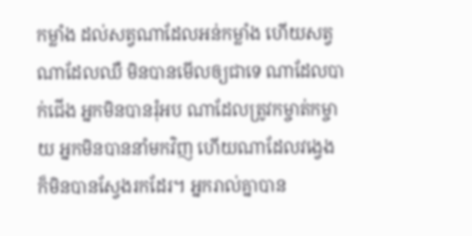កម្លាំង ដល់សត្វណាដែលអន់កម្លាំង ហើយសត្វណាដែលឈឺ មិនបានមើលឲ្យជាទេ ណាដែលបាក់ជើង អ្នកមិនបានរុំអប ណាដែលត្រូវកម្ចាត់កម្ចាយ អ្នកមិនបាននាំមកវិញ ហើយណាដែលវង្វេង ក៏មិនបានស្វែងរកដែរ។ អ្នករាល់គ្នាបាន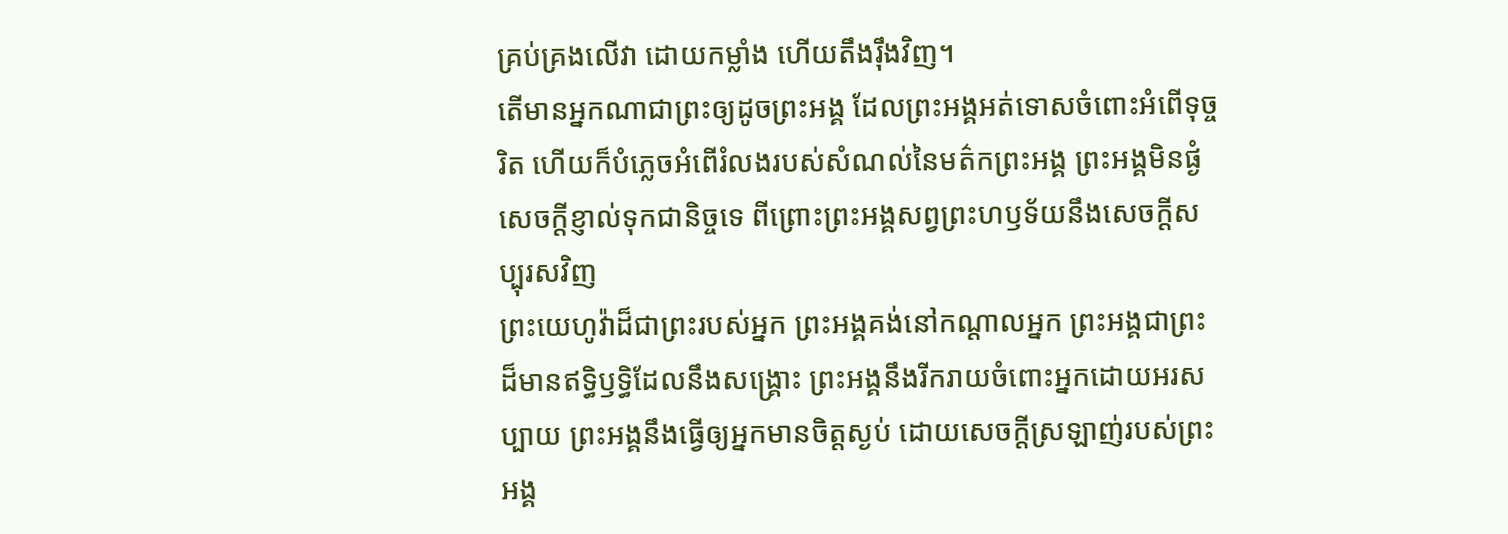គ្រប់គ្រងលើវា ដោយកម្លាំង ហើយតឹងរ៉ឹងវិញ។
តើមានអ្នកណាជាព្រះឲ្យដូចព្រះអង្គ ដែលព្រះអង្គអត់ទោសចំពោះអំពើទុច្ចរិត ហើយក៏បំភ្លេចអំពើរំលងរបស់សំណល់នៃមត៌កព្រះអង្គ ព្រះអង្គមិនផ្ងំសេចក្ដីខ្ញាល់ទុកជានិច្ចទេ ពីព្រោះព្រះអង្គសព្វព្រះហឫទ័យនឹងសេចក្ដីសប្បុរសវិញ
ព្រះយេហូវ៉ាដ៏ជាព្រះរបស់អ្នក ព្រះអង្គគង់នៅកណ្ដាលអ្នក ព្រះអង្គជាព្រះដ៏មានឥទ្ធិឫទ្ធិដែលនឹងសង្គ្រោះ ព្រះអង្គនឹងរីករាយចំពោះអ្នកដោយអរសប្បាយ ព្រះអង្គនឹងធ្វើឲ្យអ្នកមានចិត្តស្ងប់ ដោយសេចក្ដីស្រឡាញ់របស់ព្រះអង្គ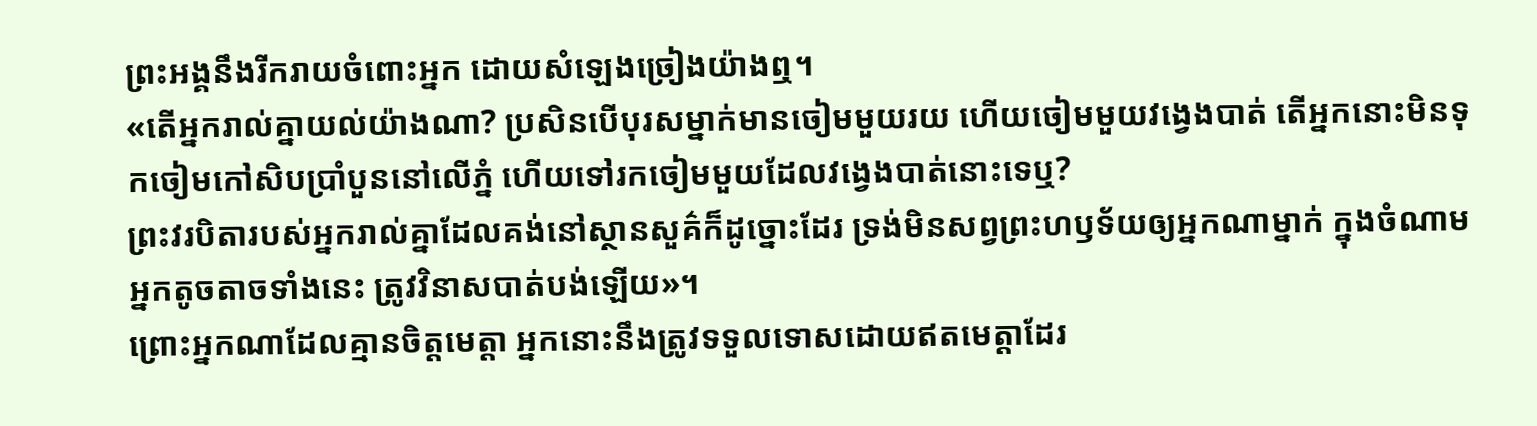ព្រះអង្គនឹងរីករាយចំពោះអ្នក ដោយសំឡេងច្រៀងយ៉ាងឮ។
«តើអ្នករាល់គ្នាយល់យ៉ាងណា? ប្រសិនបើបុរសម្នាក់មានចៀមមួយរយ ហើយចៀមមួយវងេ្វងបាត់ តើអ្នកនោះមិនទុកចៀមកៅសិបប្រាំបួននៅលើភ្នំ ហើយទៅរកចៀមមួយដែលវង្វេងបាត់នោះទេឬ?
ព្រះវរបិតារបស់អ្នករាល់គ្នាដែលគង់នៅស្ថានសួគ៌ក៏ដូច្នោះដែរ ទ្រង់មិនសព្វព្រះហឫទ័យឲ្យអ្នកណាម្នាក់ ក្នុងចំណាមអ្នកតូចតាចទាំងនេះ ត្រូវវិនាសបាត់បង់ឡើយ»។
ព្រោះអ្នកណាដែលគ្មានចិត្តមេត្តា អ្នកនោះនឹងត្រូវទទួលទោសដោយឥតមេត្តាដែរ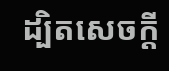ដ្បិតសេចក្តី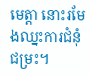មេត្តា នោះរមែងឈ្នះការជំនុំជម្រះ។